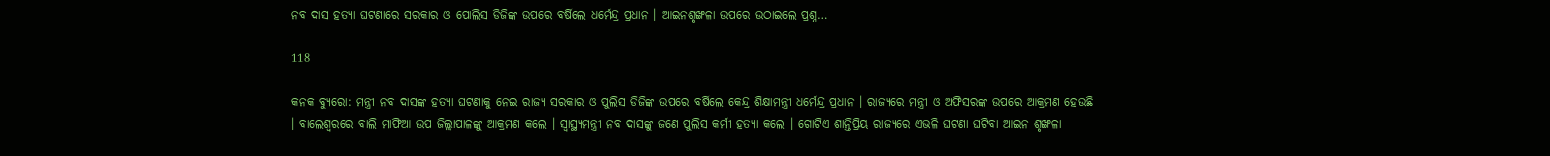ନବ ଦାସ ହତ୍ୟା ଘଟଣାରେ ସରକାର ଓ ପୋଲିସ ଡିଜିଙ୍କ ଉପରେ ବର୍ଷିଲେ ଧର୍ମେନ୍ଦ୍ର ପ୍ରଧାନ । ଆଇନଶୃଙ୍ଖଳା ଉପରେ ଉଠାଇଲେ ପ୍ରଶ୍ନ…

118

କନକ ବ୍ୟୁରୋ: ମନ୍ତ୍ରୀ ନବ ଦାସଙ୍କ ହତ୍ୟା ଘଟଣାକୁ ନେଇ ରାଜ୍ୟ ସରକାର ଓ ପୁଲିସ ଡିଜିଙ୍କ ଉପରେ ବର୍ଷିଲେ କେନ୍ଦ୍ର ଶିକ୍ଷାମନ୍ତ୍ରୀ ଧର୍ମେନ୍ଦ୍ର ପ୍ରଧାନ । ରାଜ୍ୟରେ ମନ୍ତ୍ରୀ ଓ ଅଫିସରଙ୍କ ଉପରେ ଆକ୍ରମଣ ହେଉଛି । ବାଲେଶ୍ୱରରେ ବାଲି ମାଫିଆ ଉପ ଜିଲ୍ଲାପାଳଙ୍କୁ ଆକ୍ରମଣ କଲେ । ସ୍ୱାସ୍ଥ୍ୟମନ୍ତ୍ରୀ ନବ ଦାସଙ୍କୁ ଜଣେ ପୁଲିସ କର୍ମୀ ହତ୍ୟା କଲେ । ଗୋଟିଏ ଶାନ୍ତିପ୍ରିୟ ରାଜ୍ୟରେ ଏଭଳି ଘଟଣା ଘଟିବା ଆଇନ ଶୃଙ୍ଖଳା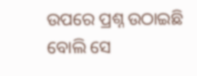ଉପରେ ପ୍ରଶ୍ନ ଉଠାଇଛି ବୋଲି ସେ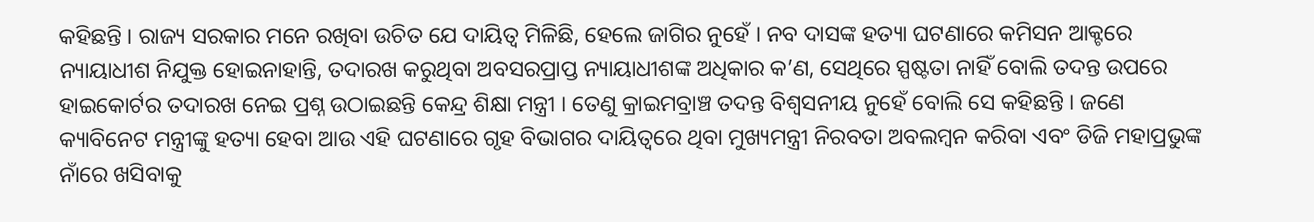କହିଛନ୍ତି । ରାଜ୍ୟ ସରକାର ମନେ ରଖିବା ଉଚିତ ଯେ ଦାୟିତ୍ୱ ମିଳିଛି, ହେଲେ ଜାଗିର ନୁହେଁ । ନବ ଦାସଙ୍କ ହତ୍ୟା ଘଟଣାରେ କମିସନ ଆକ୍ଟରେ ନ୍ୟାୟାଧୀଶ ନିଯୁକ୍ତ ହୋଇନାହାନ୍ତି, ତଦାରଖ କରୁଥିବା ଅବସରପ୍ରାପ୍ତ ନ୍ୟାୟାଧୀଶଙ୍କ ଅଧିକାର କ’ଣ, ସେଥିରେ ସ୍ପଷ୍ଟତା ନାହିଁ ବୋଲି ତଦନ୍ତ ଉପରେ ହାଇକୋର୍ଟର ତଦାରଖ ନେଇ ପ୍ରଶ୍ନ ଉଠାଇଛନ୍ତି କେନ୍ଦ୍ର ଶିକ୍ଷା ମନ୍ତ୍ରୀ । ତେଣୁ କ୍ରାଇମବ୍ରାଞ୍ଚ ତଦନ୍ତ ବିଶ୍ୱସନୀୟ ନୁହେଁ ବୋଲି ସେ କହିଛନ୍ତି । ଜଣେ କ୍ୟାବିନେଟ ମନ୍ତ୍ରୀଙ୍କୁ ହତ୍ୟା ହେବା ଆଉ ଏହି ଘଟଣାରେ ଗୃହ ବିଭାଗର ଦାୟିତ୍ୱରେ ଥିବା ମୁଖ୍ୟମନ୍ତ୍ରୀ ନିରବତା ଅବଲମ୍ବନ କରିବା ଏବଂ ଡିଜି ମହାପ୍ରଭୁଙ୍କ ନାଁରେ ଖସିବାକୁ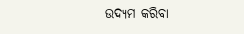ଉଦ୍ୟମ କରିବା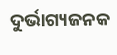ଦୁର୍ଭାଗ୍ୟଜନକ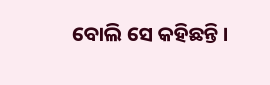ବୋଲି ସେ କହିଛନ୍ତି ।